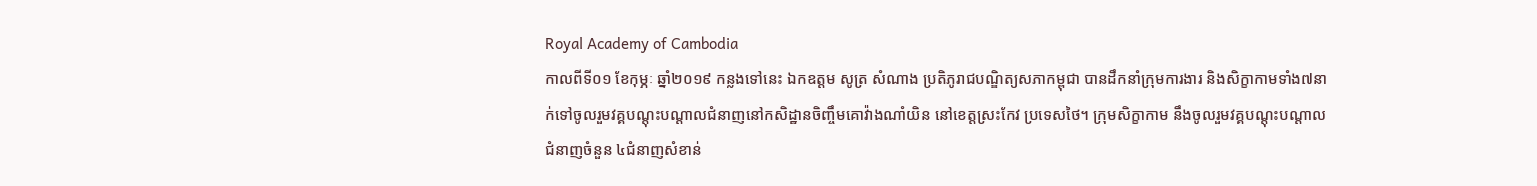Royal Academy of Cambodia
កាលពីទី០១ ខែកុម្ភៈ ឆ្នាំ២០១៩ កន្លងទៅនេះ ឯកឧត្តម សូត្រ សំណាង ប្រតិភូរាជបណ្ឌិត្យសភាកម្ពុជា បានដឹកនាំក្រុមការងារ និងសិក្ខាកាមទាំង៧នាក់ទៅចូលរួមវគ្គបណ្តុះបណ្តាលជំនាញនៅកសិដ្ឋានចិញ្ចឹមគោវ៉ាងណាំយិន នៅខេត្តស្រះកែវ ប្រទេសថៃ។ ក្រុមសិក្ខាកាម នឹងចូលរួមវគ្គបណ្តុះបណ្តាលជំនាញចំនួន ៤ជំនាញសំខាន់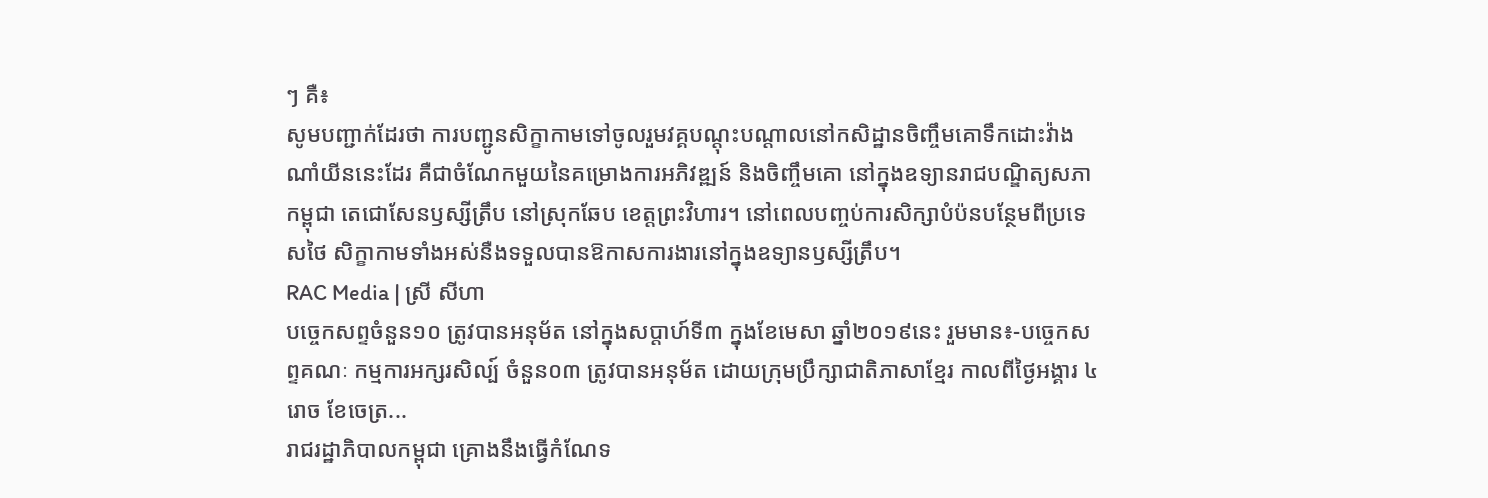ៗ គឺ៖
សូមបញ្ជាក់ដែរថា ការបញ្ជូនសិក្ខាកាមទៅចូលរួមវគ្គបណ្តុះបណ្តាលនៅកសិដ្ឋានចិញ្ចឹមគោទឹកដោះវ៉ាងណាំយីននេះដែរ គឺជាចំណែកមួយនៃគម្រោងការអភិវឌ្ឍន៍ និងចិញ្ចឹមគោ នៅក្នុងឧទ្យានរាជបណ្ឌិត្យសភាកម្ពុជា តេជោសែនឫស្សីត្រឹប នៅស្រុកឆែប ខេត្តព្រះវិហារ។ នៅពេលបញ្ចប់ការសិក្សាបំប៉នបន្ថែមពីប្រទេសថៃ សិក្ខាកាមទាំងអស់នឺងទទួលបានឱកាសការងារនៅក្នុងឧទ្យានឫស្សីត្រឹប។
RAC Media | ស្រី សីហា
បច្ចេកសព្ទចំនួន១០ ត្រូវបានអនុម័ត នៅក្នុងសប្តាហ៍ទី៣ ក្នុងខែមេសា ឆ្នាំ២០១៩នេះ រួមមាន៖-បច្ចេកសព្ទគណៈ កម្មការអក្សរសិល្ប៍ ចំនួន០៣ ត្រូវបានអនុម័ត ដោយក្រុមប្រឹក្សាជាតិភាសាខ្មែរ កាលពីថ្ងៃអង្គារ ៤រោច ខែចេត្រ...
រាជរដ្ឋាភិបាលកម្ពុជា គ្រោងនឹងធ្វើកំណែទ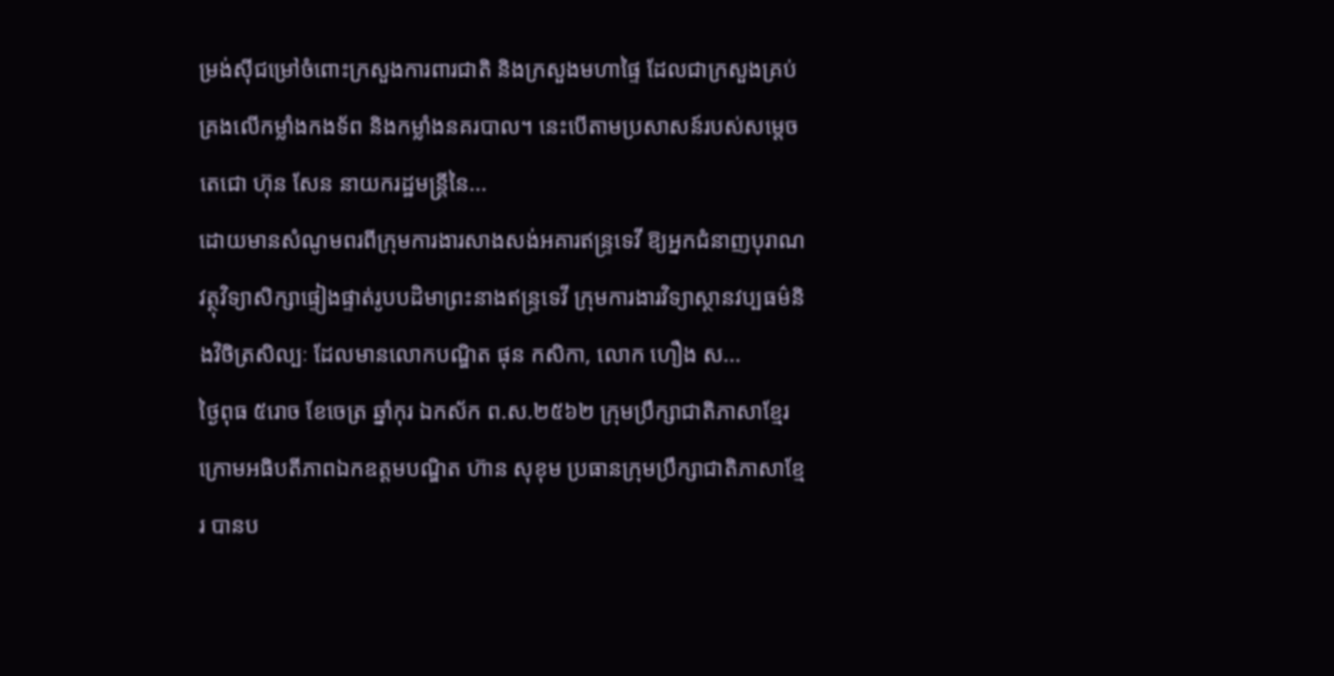ម្រង់ស៊ីជម្រៅចំពោះក្រសួងការពារជាតិ និងក្រសួងមហាផ្ទៃ ដែលជាក្រសួងគ្រប់គ្រងលើកម្លាំងកងទ័ព និងកម្លាំងនគរបាល។ នេះបើតាមប្រសាសន៍របស់សម្តេចតេជោ ហ៊ុន សែន នាយករដ្ឋមន្រ្តីនៃ...
ដោយមានសំណូមពរពីក្រុមការងារសាងសង់អគារឥន្រ្ទទេវី ឱ្យអ្នកជំនាញបុរាណវត្ថុវិទ្យាសិក្សាផ្ទៀងផ្ទាត់រូបបដិមាព្រះនាងឥន្រ្ទទេវី ក្រុមការងារវិទ្យាស្ថានវប្បធម៌និងវិចិត្រសិល្បៈ ដែលមានលោកបណ្ឌិត ផុន កសិកា, លោក ហឿង ស...
ថ្ងៃពុធ ៥រោច ខែចេត្រ ឆ្នាំកុរ ឯកស័ក ព.ស.២៥៦២ ក្រុមប្រឹក្សាជាតិភាសាខ្មែរ ក្រោមអធិបតីភាពឯកឧត្តមបណ្ឌិត ហ៊ាន សុខុម ប្រធានក្រុមប្រឹក្សាជាតិភាសាខ្មែរ បានប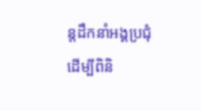ន្តដឹកនាំអង្គប្រជុំដេីម្បីពិនិ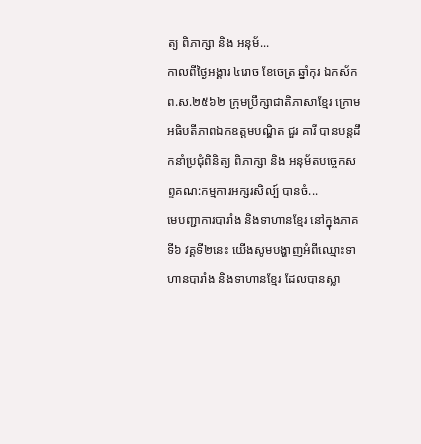ត្យ ពិភាក្សា និង អនុម័...
កាលពីថ្ងៃអង្គារ ៤រោច ខែចេត្រ ឆ្នាំកុរ ឯកស័ក ព.ស.២៥៦២ ក្រុមប្រឹក្សាជាតិភាសាខ្មែរ ក្រោមអធិបតីភាពឯកឧត្តមបណ្ឌិត ជួរ គារី បានបន្តដឹកនាំប្រជុំពិនិត្យ ពិភាក្សា និង អនុម័តបច្ចេកសព្ទគណ:កម្មការអក្សរសិល្ប៍ បានចំ...
មេបញ្ជាការបារាំង និងទាហានខ្មែរ នៅក្នុងភាគទី៦ វគ្គទី២នេះ យើងសូមបង្ហាញអំពីឈ្មោះទាហានបារាំង និងទាហានខ្មែរ ដែលបានស្លា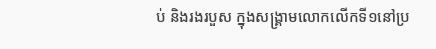ប់ និងរងរបួស ក្នុងសង្គ្រាមលោកលើកទី១នៅប្រ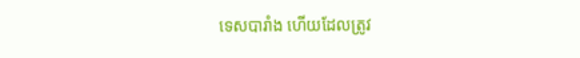ទេសបារាំង ហើយដែលត្រូវ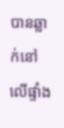បានឆ្លាក់នៅលើផ្ទាំង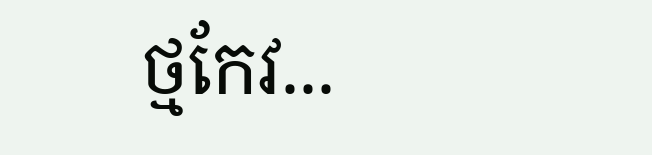ថ្មកែវ...